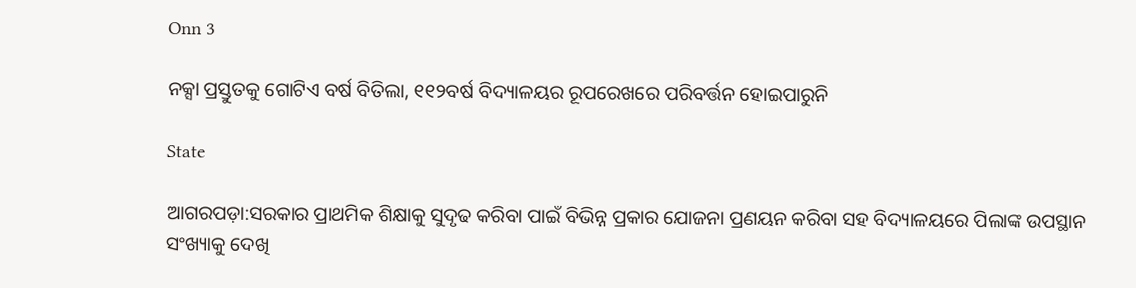Onn 3

ନକ୍ସା ପ୍ରସ୍ତୁତକୁ ଗୋଟିଏ ବର୍ଷ ବିତିଲା, ୧୧୨ବର୍ଷ ବିଦ୍ୟାଳୟର ରୂପରେଖରେ ପରିବର୍ତ୍ତନ ହୋଇପାରୁନି

State

ଆଗରପଡ଼ା:ସରକାର ପ୍ରାଥମିକ ଶିକ୍ଷାକୁ ସୁଦୃଢ କରିବା ପାଇଁ ବିଭିନ୍ନ ପ୍ରକାର ଯୋଜନା ପ୍ରଣୟନ କରିବା ସହ ବିଦ୍ୟାଳୟରେ ପିଲାଙ୍କ ଉପସ୍ଥାନ ସଂଖ୍ୟାକୁ ଦେଖି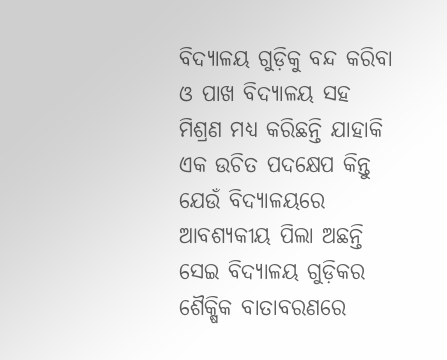ବିଦ୍ୟାଳୟ ଗୁଡ଼ିକୁ ବନ୍ଦ କରିବା ଓ ପାଖ ବିଦ୍ୟାଳୟ ସହ ମିଶ୍ରଣ ମଧ୍ୟ କରିଛନ୍ତି ଯାହାକି ଏକ ଉଚିତ ପଦକ୍ଷେପ କିନ୍ତୁ ଯେଉଁ ବିଦ୍ୟାଳୟରେ ଆବଶ୍ୟକୀୟ ପିଲା ଅଛନ୍ତି ସେଇ ବିଦ୍ୟାଳୟ ଗୁଡ଼ିକର ଶୈକ୍ଷିକ ବାତାବରଣରେ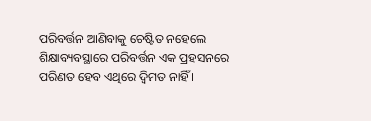ପରିବର୍ତ୍ତନ ଆଣିବାକୁ ଚେଷ୍ଟିତ ନହେଲେ ଶିକ୍ଷାବ୍ୟବସ୍ଥାରେ ପରିବର୍ତ୍ତନ ଏକ ପ୍ରହସନରେ ପରିଣତ ହେବ ଏଥିରେ ଦ୍ୱିମତ ନାହିଁ ।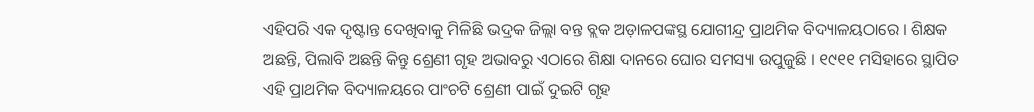ଏହିପରି ଏକ ଦୃଷ୍ଟାନ୍ତ ଦେଖିବାକୁ ମିଳିଛି ଭଦ୍ରକ ଜିଲ୍ଲା ବନ୍ତ ବ୍ଲକ ଅଡ଼ାଳପଙ୍କସ୍ଥ ଯୋଗୀନ୍ଦ୍ର ପ୍ରାଥମିକ ବିଦ୍ୟାଳୟଠାରେ । ଶିକ୍ଷକ ଅଛନ୍ତି, ପିଲାବି ଅଛନ୍ତି କିନ୍ତୁ ଶ୍ରେଣୀ ଗୃହ ଅଭାବରୁ ଏଠାରେ ଶିକ୍ଷା ଦାନରେ ଘୋର ସମସ୍ୟା ଉପୁଜୁଛି । ୧୯୧୧ ମସିହାରେ ସ୍ଥାପିତ ଏହି ପ୍ରାଥମିକ ବିଦ୍ୟାଳୟରେ ପାଂଚଟି ଶ୍ରେଣୀ ପାଇଁ ଦୁଇଟି ଗୃହ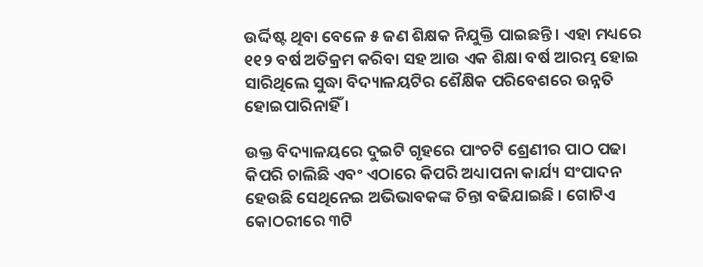ଉର୍ଦ୍ଦିଷ୍ଟ ଥିବା ବେଳେ ୫ ଜଣ ଶିକ୍ଷକ ନିଯୁକ୍ତି ପାଇଛନ୍ତି । ଏହା ମଧ୍ୟରେ ୧୧୨ ବର୍ଷ ଅତିକ୍ରମ କରିବା ସହ ଆଉ ଏକ ଶିକ୍ଷା ବର୍ଷ ଆରମ୍ଭ ହୋଇ ସାରିଥିଲେ ସୁଦ୍ଧା ବିଦ୍ୟାଳୟଟିର ଶୈକ୍ଷିକ ପରିବେଶରେ ଉନ୍ନତି ହୋଇପାରିନାହିଁ ।

ଉକ୍ତ ବିଦ୍ୟାଳୟରେ ଦୁଇଟି ଗୃହରେ ପାଂଚଟି ଶ୍ରେଣୀର ପାଠ ପଢା କିପରି ଚାଲିଛି ଏବଂ ଏଠାରେ କିପରି ଅଧ୍ୟାପନା କାର୍ଯ୍ୟ ସଂପାଦନ ହେଉଛି ସେଥିନେଇ ଅଭିଭାବକଙ୍କ ଚିନ୍ତା ବଢିଯାଇଛି । ଗୋଟିଏ କୋଠରୀରେ ୩ଟି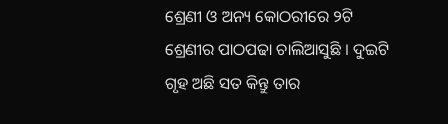ଶ୍ରେଣୀ ଓ ଅନ୍ୟ କୋଠରୀରେ ୨ଟି ଶ୍ରେଣୀର ପାଠପଢା ଚାଲିଆସୁଛି । ଦୁଇଟି ଗୃହ ଅଛି ସତ କିନ୍ତୁ ତାର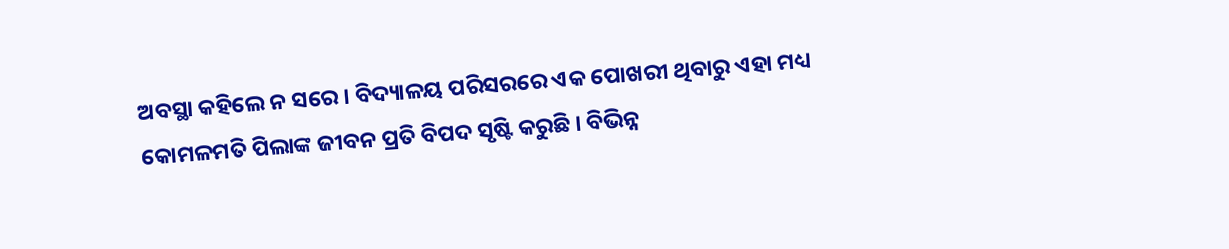ଅବସ୍ଥା କହିଲେ ନ ସରେ । ବିଦ୍ୟାଳୟ ପରିସରରେ ଏକ ପୋଖରୀ ଥିବାରୁ ଏହା ମଧ୍ୟ କୋମଳମତି ପିଲାଙ୍କ ଜୀବନ ପ୍ରତି ବିପଦ ସୃଷ୍ଟି କରୁଛି । ବିଭିନ୍ନ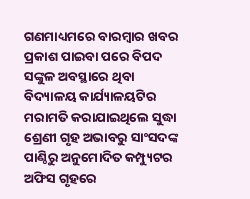ଗଣମାଧ୍ୟମରେ ବାରମ୍ବାର ଖବର ପ୍ରକାଶ ପାଇବା ପରେ ବିପଦ ସଙ୍କୁଳ ଅବସ୍ଥାରେ ଥିବା ବିଦ୍ୟାଳୟ କାର୍ଯ୍ୟାଳୟଟିର ମରାମତି କରାଯାଇଥିଲେ ସୁଦ୍ଧା ଶ୍ରେଣୀ ଗୃହ ଅଭାବରୁ ସାଂସଦଙ୍କ ପାଣ୍ଠିରୁ ଅନୁମୋଦିତ କମ୍ପ୍ୟୁଟର ଅଫିସ ଗୃହରେ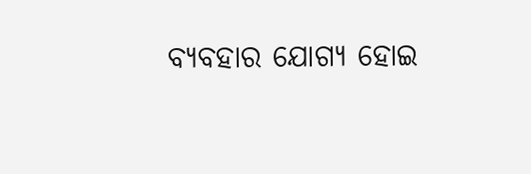ବ୍ୟବହାର ଯୋଗ୍ୟ ହୋଇ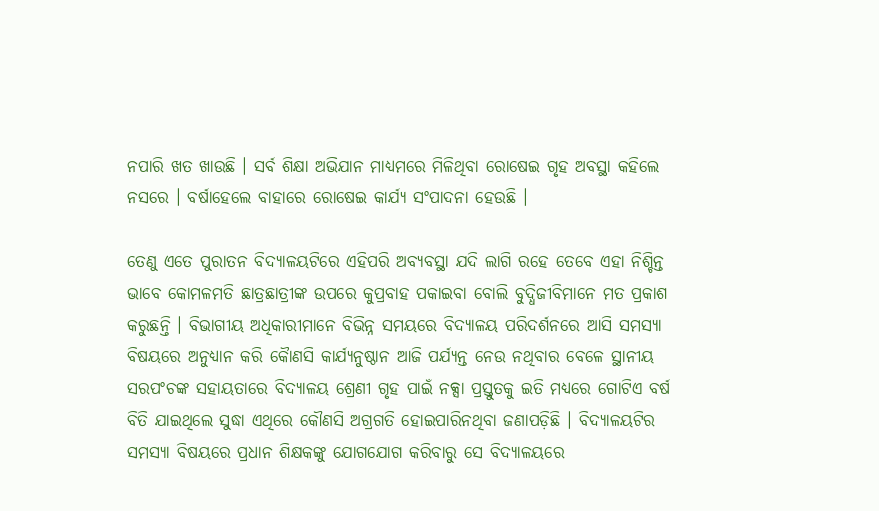ନପାରି ଖତ ଖାଉଛି । ସର୍ବ ଶିକ୍ଷା ଅଭିଯାନ ମାଧ୍ୟମରେ ମିଳିଥିବା ରୋଷେଇ ଗୃହ ଅବସ୍ଥା କହିଲେ ନସରେ । ବର୍ଷାହେଲେ ବାହାରେ ରୋଷେଇ କାର୍ଯ୍ୟ ସଂପାଦନା ହେଉଛି ।

ତେଣୁ ଏତେ ପୁରାତନ ବିଦ୍ୟାଳୟଟିରେ ଏହିପରି ଅବ୍ୟବସ୍ଥା ଯଦି ଲାଗି ରହେ ତେବେ ଏହା ନିଶ୍ଚିନ୍ତ ଭାବେ କୋମଳମତି ଛାତ୍ରଛାତ୍ରୀଙ୍କ ଉପରେ କୁପ୍ରବାହ ପକାଇବା ବୋଲି ବୁଦ୍ଧିଜୀବିମାନେ ମତ ପ୍ରକାଶ କରୁଛନ୍ତି । ବିଭାଗୀୟ ଅଧିକାରୀମାନେ ବିଭିନ୍ନ ସମୟରେ ବିଦ୍ୟାଳୟ ପରିଦର୍ଶନରେ ଆସି ସମସ୍ୟା ବିଷୟରେ ଅନୁଧ୍ୟାନ କରି କୈାଣସି କାର୍ଯ୍ୟନୁଷ୍ଠାନ ଆଜି ପର୍ଯ୍ୟନ୍ତ ନେଉ ନଥିବାର ବେଳେ ସ୍ଥାନୀୟ ସରପଂଚଙ୍କ ସହାୟତାରେ ବିଦ୍ୟାଳୟ ଶ୍ରେଣୀ ଗୃହ ପାଇଁ ନକ୍ସା ପ୍ରସ୍ତୁତକୁ ଇତି ମଧ୍ୟରେ ଗୋଟିଏ ବର୍ଷ ବିତି ଯାଇଥିଲେ ସୁଦ୍ଧା ଏଥିରେ କୌଣସି ଅଗ୍ରଗତି ହୋଇପାରିନଥିବା ଜଣାପଡ଼ିଛି । ବିଦ୍ୟାଳୟଟିର ସମସ୍ୟା ବିଷୟରେ ପ୍ରଧାନ ଶିକ୍ଷକଙ୍କୁ ଯୋଗଯୋଗ କରିବାରୁ ସେ ବିଦ୍ୟାଳୟରେ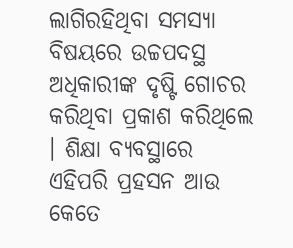ଲାଗିରହିଥିବା ସମସ୍ୟା ବିଷୟରେ ଉଚ୍ଚପଦସ୍ଥ ଅଧିକାରୀଙ୍କ ଦୃଷ୍ଟି ଗୋଚର କରିଥିବା ପ୍ରକାଶ କରିଥିଲେ । ଶିକ୍ଷା ବ୍ୟବସ୍ଥାରେ ଏହିପରି ପ୍ରହସନ ଆଉ କେତେ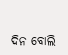ଦିନ ବୋଲି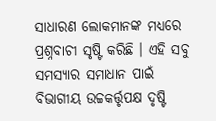ସାଧାରଣ ଲୋକମାନଙ୍କ ମଧ୍ୟରେ ପ୍ରଶ୍ନବାଚୀ ସୃଷ୍ଟି କରିଛି । ଏହି ସବୁ ସମସ୍ୟାର ସମାଧାନ ପାଇଁ ବିଭାଗୀୟ ଉଚ୍ଚକର୍ତ୍ତୃପକ୍ଷ ଦୃଷ୍ଟି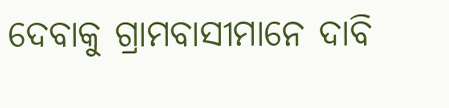ଦେବାକୁ ଗ୍ରାମବାସୀମାନେ ଦାବି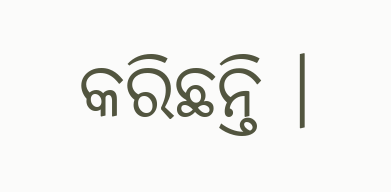କରିଛନ୍ତି ।